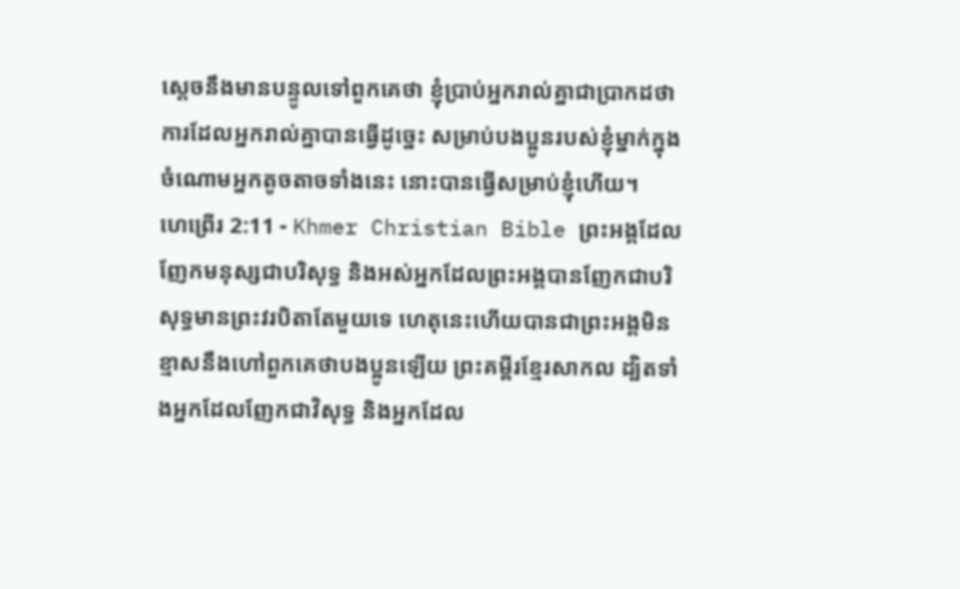ស្ដេចនឹងមានបន្ទូលទៅពួកគេថា ខ្ញុំប្រាប់អ្នករាល់គ្នាជាប្រាកដថា ការដែលអ្នករាល់គ្នាបានធ្វើដូច្នេះ សម្រាប់បងប្អូនរបស់ខ្ញុំម្នាក់ក្នុងចំណោមអ្នកតូចតាចទាំងនេះ នោះបានធ្វើសម្រាប់ខ្ញុំហើយ។
ហេព្រើរ 2:11 - Khmer Christian Bible ព្រះអង្គដែលញែកមនុស្សជាបរិសុទ្ធ និងអស់អ្នកដែលព្រះអង្គបានញែកជាបរិសុទ្ធមានព្រះវរបិតាតែមួយទេ ហេតុនេះហើយបានជាព្រះអង្គមិនខ្មាសនឹងហៅពួកគេថាបងប្អូនឡើយ ព្រះគម្ពីរខ្មែរសាកល ដ្បិតទាំងអ្នកដែលញែកជាវិសុទ្ធ និងអ្នកដែល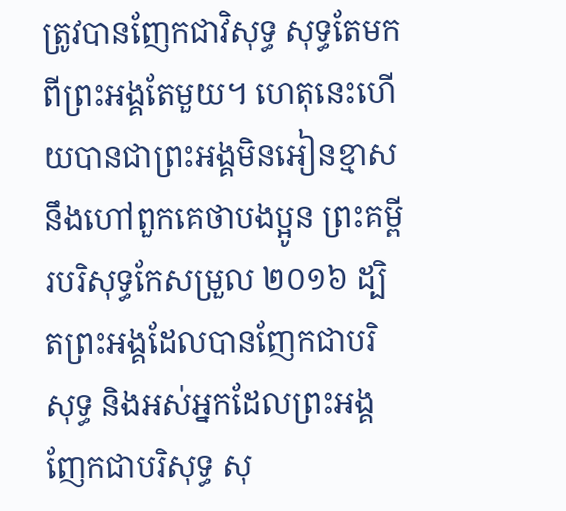ត្រូវបានញែកជាវិសុទ្ធ សុទ្ធតែមកពីព្រះអង្គតែមួយ។ ហេតុនេះហើយបានជាព្រះអង្គមិនអៀនខ្មាសនឹងហៅពួកគេថាបងប្អូន ព្រះគម្ពីរបរិសុទ្ធកែសម្រួល ២០១៦ ដ្បិតព្រះអង្គដែលបានញែកជាបរិសុទ្ធ និងអស់អ្នកដែលព្រះអង្គញែកជាបរិសុទ្ធ សុ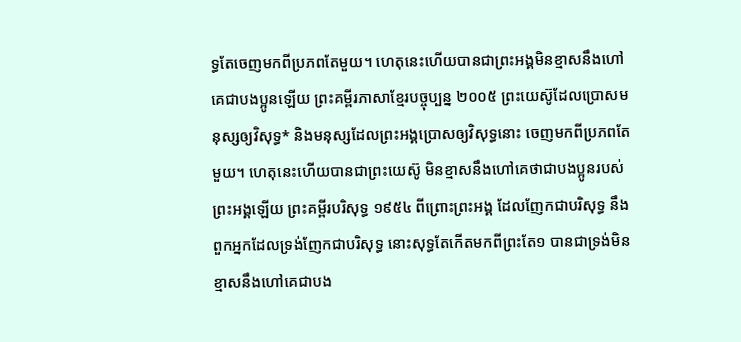ទ្ធតែចេញមកពីប្រភពតែមួយ។ ហេតុនេះហើយបានជាព្រះអង្គមិនខ្មាសនឹងហៅគេជាបងប្អូនឡើយ ព្រះគម្ពីរភាសាខ្មែរបច្ចុប្បន្ន ២០០៥ ព្រះយេស៊ូដែលប្រោសមនុស្សឲ្យវិសុទ្ធ* និងមនុស្សដែលព្រះអង្គប្រោសឲ្យវិសុទ្ធនោះ ចេញមកពីប្រភពតែមួយ។ ហេតុនេះហើយបានជាព្រះយេស៊ូ មិនខ្មាសនឹងហៅគេថាជាបងប្អូនរបស់ព្រះអង្គឡើយ ព្រះគម្ពីរបរិសុទ្ធ ១៩៥៤ ពីព្រោះព្រះអង្គ ដែលញែកជាបរិសុទ្ធ នឹងពួកអ្នកដែលទ្រង់ញែកជាបរិសុទ្ធ នោះសុទ្ធតែកើតមកពីព្រះតែ១ បានជាទ្រង់មិនខ្មាសនឹងហៅគេជាបង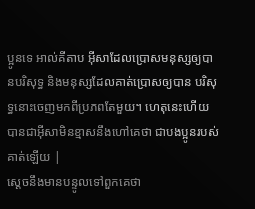ប្អូនទេ អាល់គីតាប អ៊ីសាដែលប្រោសមនុស្សឲ្យបានបរិសុទ្ធ និងមនុស្សដែលគាត់ប្រោសឲ្យបាន បរិសុទ្ធនោះចេញមកពីប្រភពតែមួយ។ ហេតុនេះហើយបានជាអ៊ីសាមិនខ្មាសនឹងហៅគេថា ជាបងប្អូនរបស់គាត់ឡើយ |
ស្ដេចនឹងមានបន្ទូលទៅពួកគេថា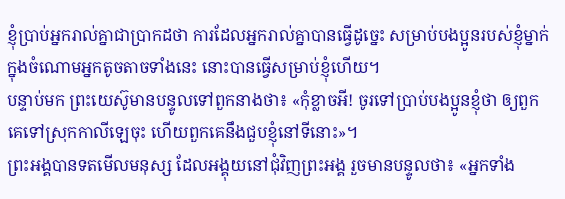ខ្ញុំប្រាប់អ្នករាល់គ្នាជាប្រាកដថា ការដែលអ្នករាល់គ្នាបានធ្វើដូច្នេះ សម្រាប់បងប្អូនរបស់ខ្ញុំម្នាក់ក្នុងចំណោមអ្នកតូចតាចទាំងនេះ នោះបានធ្វើសម្រាប់ខ្ញុំហើយ។
បន្ទាប់មក ព្រះយេស៊ូមានបន្ទូលទៅពួកនាងថា៖ «កុំខ្លាចអី! ចូរទៅប្រាប់បងប្អូនខ្ញុំថា ឲ្យពួកគេទៅស្រុកកាលីឡេចុះ ហើយពួកគេនឹងជួបខ្ញុំនៅទីនោះ»។
ព្រះអង្គបានទតមើលមនុស្ស ដែលអង្គុយនៅជុំវិញព្រះអង្គ រួចមានបន្ទូលថា៖ «អ្នកទាំង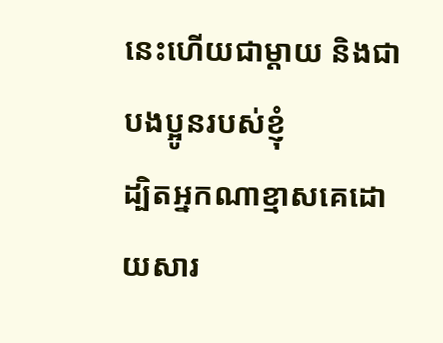នេះហើយជាម្ដាយ និងជាបងប្អូនរបស់ខ្ញុំ
ដ្បិតអ្នកណាខ្មាសគេដោយសារ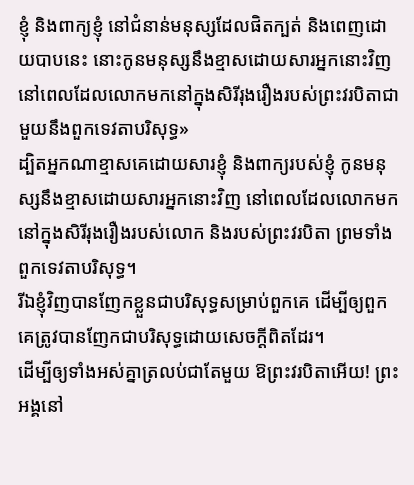ខ្ញុំ និងពាក្យខ្ញុំ នៅជំនាន់មនុស្សដែលផិតក្បត់ និងពេញដោយបាបនេះ នោះកូនមនុស្សនឹងខ្មាសដោយសារអ្នកនោះវិញ នៅពេលដែលលោកមកនៅក្នុងសិរីរុងរឿងរបស់ព្រះវរបិតាជាមួយនឹងពួកទេវតាបរិសុទ្ធ»
ដ្បិតអ្នកណាខ្មាសគេដោយសារខ្ញុំ និងពាក្យរបស់ខ្ញុំ កូនមនុស្សនឹងខ្មាសដោយសារអ្នកនោះវិញ នៅពេលដែលលោកមកនៅក្នុងសិរីរុងរឿងរបស់លោក និងរបស់ព្រះវរបិតា ព្រមទាំងពួកទេវតាបរិសុទ្ធ។
រីឯខ្ញុំវិញបានញែកខ្លួនជាបរិសុទ្ធសម្រាប់ពួកគេ ដើម្បីឲ្យពួកគេត្រូវបានញែកជាបរិសុទ្ធដោយសេចក្ដីពិតដែរ។
ដើម្បីឲ្យទាំងអស់គ្នាត្រលប់ជាតែមួយ ឱព្រះវរបិតាអើយ! ព្រះអង្គនៅ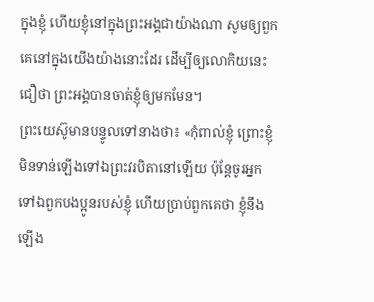ក្នុងខ្ញុំ ហើយខ្ញុំនៅក្នុងព្រះអង្គជាយ៉ាងណា សូមឲ្យពួកគេនៅក្នុងយើងយ៉ាងនោះដែរ ដើម្បីឲ្យលោកិយនេះជឿថា ព្រះអង្គបានចាត់ខ្ញុំឲ្យមកមែន។
ព្រះយេស៊ូមានបន្ទូលទៅនាងថា៖ «កុំពាល់ខ្ញុំ ព្រោះខ្ញុំមិនទាន់ឡើងទៅឯព្រះវរបិតានៅឡើយ ប៉ុន្ដែចូរអ្នកទៅឯពួកបងប្អូនរបស់ខ្ញុំ ហើយប្រាប់ពួកគេថា ខ្ញុំនឹងឡើង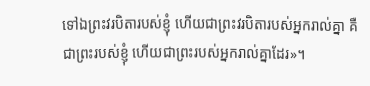ទៅឯព្រះវរបិតារបស់ខ្ញុំ ហើយជាព្រះវរបិតារបស់អ្នករាល់គ្នា គឺជាព្រះរបស់ខ្ញុំ ហើយជាព្រះរបស់អ្នករាល់គ្នាដែរ»។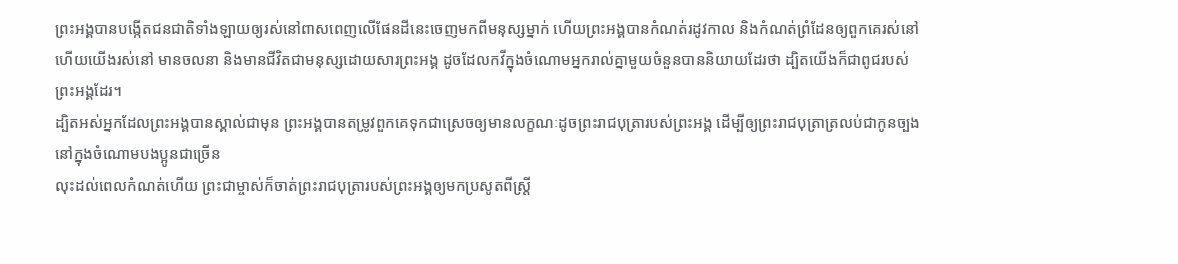ព្រះអង្គបានបង្កើតជនជាតិទាំងឡាយឲ្យរស់នៅពាសពេញលើផែនដីនេះចេញមកពីមនុស្សម្នាក់ ហើយព្រះអង្គបានកំណត់រដូវកាល និងកំណត់ពំ្រដែនឲ្យពួកគេរស់នៅ
ហើយយើងរស់នៅ មានចលនា និងមានជីវិតជាមនុស្សដោយសារព្រះអង្គ ដូចដែលកវីក្នុងចំណោមអ្នករាល់គ្នាមួយចំនួនបាននិយាយដែរថា ដ្បិតយើងក៏ជាពូជរបស់ព្រះអង្គដែរ។
ដ្បិតអស់អ្នកដែលព្រះអង្គបានស្គាល់ជាមុន ព្រះអង្គបានតម្រូវពួកគេទុកជាស្រេចឲ្យមានលក្ខណៈដូចព្រះរាជបុត្រារបស់ព្រះអង្គ ដើម្បីឲ្យព្រះរាជបុត្រាត្រលប់ជាកូនច្បងនៅក្នុងចំណោមបងប្អូនជាច្រើន
លុះដល់ពេលកំណត់ហើយ ព្រះជាម្ចាស់ក៏ចាត់ព្រះរាជបុត្រារបស់ព្រះអង្គឲ្យមកប្រសូតពីស្រ្តី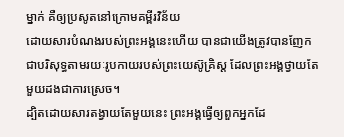ម្នាក់ គឺឲ្យប្រសូតនៅក្រោមគម្ពីរវិន័យ
ដោយសារបំណងរបស់ព្រះអង្គនេះហើយ បានជាយើងត្រូវបានញែកជាបរិសុទ្ធតាមរយៈរូបកាយរបស់ព្រះយេស៊ូគ្រិស្ដ ដែលព្រះអង្គថ្វាយតែមួយដងជាការស្រេច។
ដ្បិតដោយសារតង្វាយតែមួយនេះ ព្រះអង្គធ្វើឲ្យពួកអ្នកដែ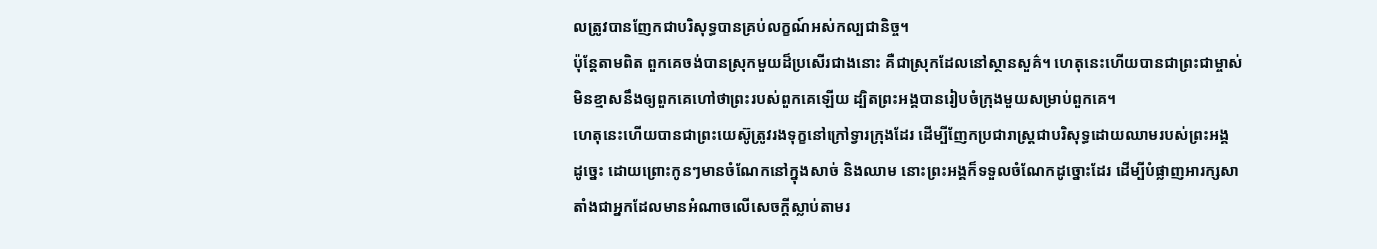លត្រូវបានញែកជាបរិសុទ្ធបានគ្រប់លក្ខណ៍អស់កល្បជានិច្ច។
ប៉ុន្ដែតាមពិត ពួកគេចង់បានស្រុកមួយដ៏ប្រសើរជាងនោះ គឺជាស្រុកដែលនៅស្ថានសួគ៌។ ហេតុនេះហើយបានជាព្រះជាម្ចាស់មិនខ្មាសនឹងឲ្យពួកគេហៅថាព្រះរបស់ពួកគេឡើយ ដ្បិតព្រះអង្គបានរៀបចំក្រុងមួយសម្រាប់ពួកគេ។
ហេតុនេះហើយបានជាព្រះយេស៊ូត្រូវរងទុក្ខនៅក្រៅទ្វារក្រុងដែរ ដើម្បីញែកប្រជារាស្ដ្រជាបរិសុទ្ធដោយឈាមរបស់ព្រះអង្គ
ដូច្នេះ ដោយព្រោះកូនៗមានចំណែកនៅក្នុងសាច់ និងឈាម នោះព្រះអង្គក៏ទទួលចំណែកដូច្នោះដែរ ដើម្បីបំផ្លាញអារក្សសាតាំងជាអ្នកដែលមានអំណាចលើសេចក្ដីស្លាប់តាមរ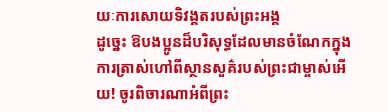យៈការសោយទិវង្គតរបស់ព្រះអង្គ
ដូច្នេះ ឱបងប្អូនដ៏បរិសុទ្ធដែលមានចំណែកក្នុងការត្រាស់ហៅពីស្ថានសួគ៌របស់ព្រះជាម្ចាស់អើយ! ចូរពិចារណាអំពីព្រះ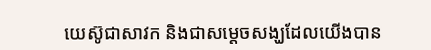យេស៊ូជាសាវក និងជាសម្ដេចសង្ឃដែលយើងបាន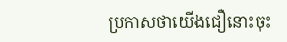ប្រកាសថាយើងជឿនោះចុះ